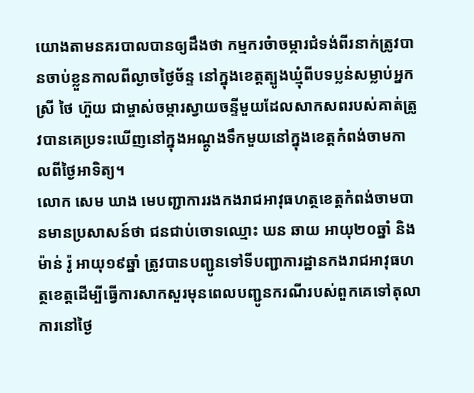យោងតាមនគរបាលបានឲ្យដឹងថា កម្មករចំាចម្ការជំទង់ពីរនាក់ត្រូវបានចាប់ខ្លួនកាលពីល្ងាចថ្ងៃច័ន្ទ នៅក្នុងខេត្តត្បូងឃ្មុំពីបទប្លន់សម្លាប់អ្នកស្រី ថៃ ហ៊ួយ ជាម្ចាស់ចម្ការស្វាយចន្ទីមួយដែលសាកសពរបស់គាត់ត្រូវបានគេប្រទះឃើញនៅក្នុងអណ្តូងទឹកមួយនៅក្នុងខេត្តកំពង់ចាមកាលពីថ្ងៃអាទិត្យ។
លោក សេម ឃាង មេបញ្ជាការរងកងរាជអាវុធហត្ថខេត្តកំពង់ចាមបានមានប្រសាសន៍ថា ជនជាប់ចោទឈ្មោះ ឃន ឆាយ អាយុ២០ឆ្នាំ និង ម៉ាន់ រ៉ូ អាយុ១៩ឆ្នាំ ត្រូវបានបញ្ជូនទៅទីបញ្ជាការដ្ឋានកងរាជអាវុធហត្ថខេត្តដើម្បីធ្វើការសាកសួរមុនពេលបញ្ជូនករណីរបស់ពួកគេទៅតុលាការនៅថ្ងៃ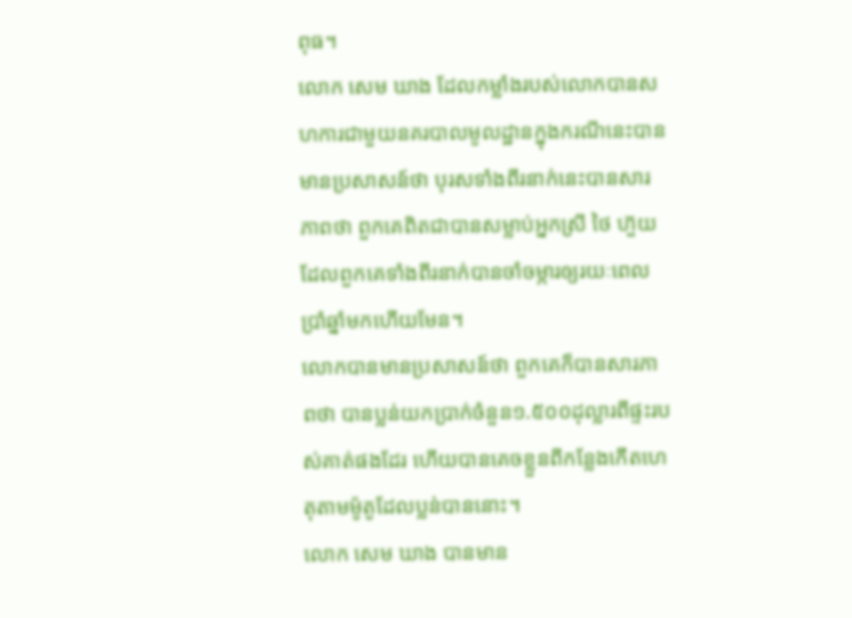ពុធ។
លោក សេម ឃាង ដែលកម្លាំងរបស់លោកបានសហការជាមួយនគរបាលមូលដ្ឋានក្នុងករណីនេះបានមានប្រសាសន៍ថា បុរសទាំងពីរនាក់នេះបានសារភាពថា ពួកគេពិតជាបានសម្លាប់អ្នកស្រី ថៃ ហ៊ួយ ដែលពួកគេទាំងពីរនាក់បានចាំចម្ការឲ្យរយៈពេលប្រាំឆ្នាំមកហើយមែន។
លោកបានមានប្រសាសន៍ថា ពួកគេក៏បានសារភាពថា បានប្លន់យកប្រាក់ចំនួន១.៥០០ដុល្លារពីផ្ទះរបស់គាត់ផងដែរ ហើយបានគេចខ្លួនពីកន្លែងកើតហេតុតាមម៉ូតូដែលប្លន់បាននោះ។
លោក សេម ឃាង បានមាន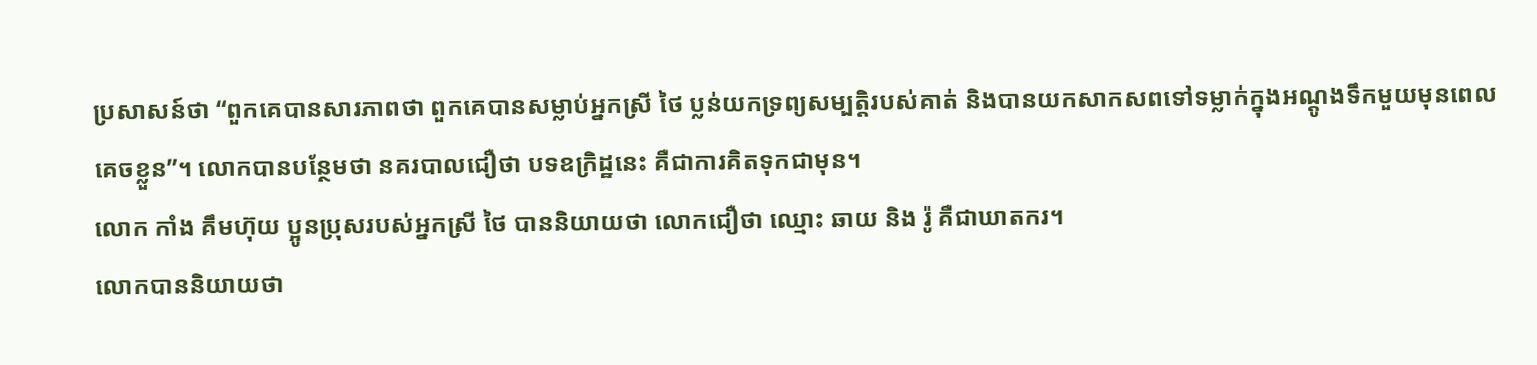ប្រសាសន៍ថា “ពួកគេបានសារភាពថា ពួកគេបានសម្លាប់អ្នកស្រី ថៃ ប្លន់យកទ្រព្យសម្បត្តិរបស់គាត់ និងបានយកសាកសពទៅទម្លាក់ក្នុងអណ្តូងទឹកមួយមុនពេលគេចខ្លួន”។ លោកបានបន្ថែមថា នគរបាលជឿថា បទឧក្រិដ្ឋនេះ គឺជាការគិតទុកជាមុន។
លោក កាំង គឹមហ៊ុយ ប្អូនប្រុសរបស់អ្នកស្រី ថៃ បាននិយាយថា លោកជឿថា ឈ្មោះ ឆាយ និង រ៉ូ គឺជាឃាតករ។
លោកបាននិយាយថា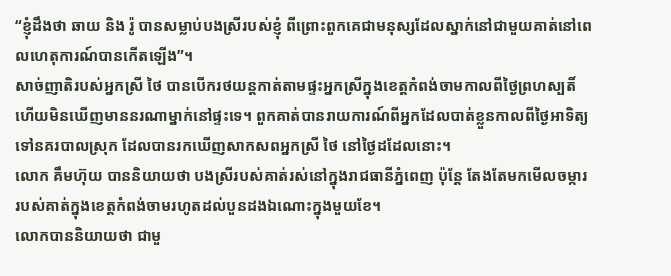“ខ្ញុំដឹងថា ឆាយ និង រ៉ូ បានសម្លាប់បងស្រីរបស់ខ្ញុំ ពីព្រោះពួកគេជាមនុស្សដែលស្នាក់នៅជាមួយគាត់នៅពេលហេតុការណ៍បានកើតឡើង”។
សាច់ញាតិរបស់អ្នកស្រី ថៃ បានបើករថយន្តកាត់តាមផ្ទះអ្នកស្រីក្នុងខេត្តកំពង់ចាមកាលពីថ្ងៃព្រហស្បតិ៍ ហើយមិនឃើញមាននរណាម្នាក់នៅផ្ទះទេ។ ពួកគាត់បានរាយការណ៍ពីអ្នកដែលបាត់ខ្លួនកាលពីថ្ងៃអាទិត្យទៅនគរបាលស្រុក ដែលបានរកឃើញសាកសពអ្នកស្រី ថៃ នៅថ្ងៃដដែលនោះ។
លោក គឹមហ៊ុយ បាននិយាយថា បងស្រីរបស់គាត់រស់នៅក្នុងរាជធានីភ្នំពេញ ប៉ុន្តែ តែងតែមកមើលចម្ការរបស់គាត់ក្នុងខេត្តកំពង់ចាមរហូតដល់បួនដងឯណោះក្នុងមួយខែ។
លោកបាននិយាយថា ជាមួ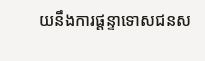យនឹងការផ្តន្ទាទោសជនស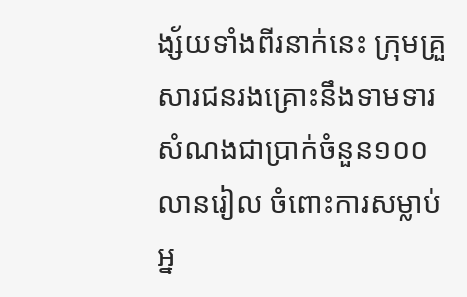ង្ស័យទាំងពីរនាក់នេះ ក្រុមគ្រួសារជនរងគ្រោះនឹងទាមទារសំណងជាប្រាក់ចំនួន១០០លានរៀល ចំពោះការសម្លាប់អ្ន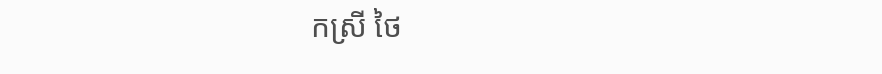កស្រី ថៃ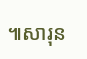៕សារុន